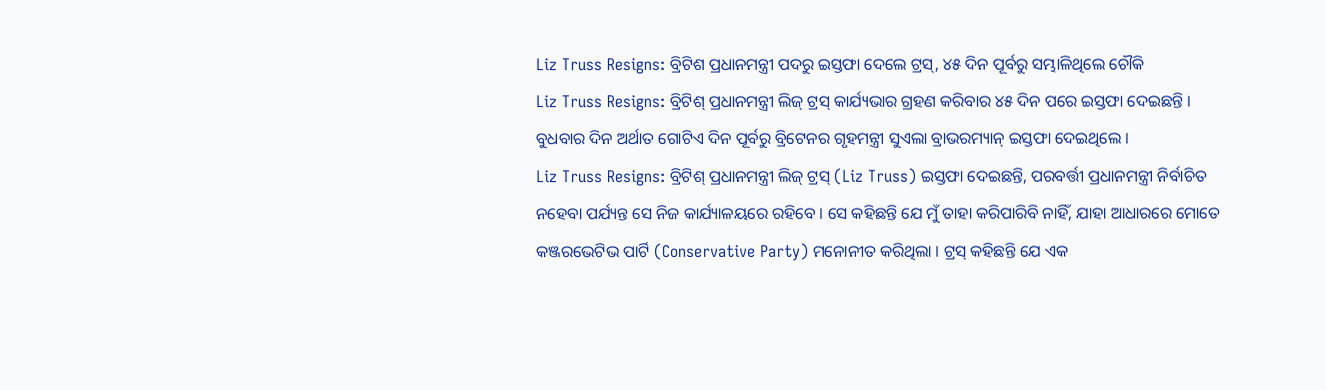Liz Truss Resigns: ବ୍ରିଟିଶ ପ୍ରଧାନମନ୍ତ୍ରୀ ପଦରୁ ଇସ୍ତଫା ଦେଲେ ଟ୍ରସ୍, ୪୫ ଦିନ ପୂର୍ବରୁ ସମ୍ଭାଳିଥିଲେ ଚୌକି
Liz Truss Resigns: ବ୍ରିଟିଶ୍ ପ୍ରଧାନମନ୍ତ୍ରୀ ଲିଜ୍ ଟ୍ରସ୍ କାର୍ଯ୍ୟଭାର ଗ୍ରହଣ କରିବାର ୪୫ ଦିନ ପରେ ଇସ୍ତଫା ଦେଇଛନ୍ତି । ବୁଧବାର ଦିନ ଅର୍ଥାତ ଗୋଟିଏ ଦିନ ପୂର୍ବରୁ ବ୍ରିଟେନର ଗୃହମନ୍ତ୍ରୀ ସୁଏଲା ବ୍ରାଭରମ୍ୟାନ୍ ଇସ୍ତଫା ଦେଇଥିଲେ ।
Liz Truss Resigns: ବ୍ରିଟିଶ୍ ପ୍ରଧାନମନ୍ତ୍ରୀ ଲିଜ୍ ଟ୍ରସ୍ (Liz Truss) ଇସ୍ତଫା ଦେଇଛନ୍ତି, ପରବର୍ତ୍ତୀ ପ୍ରଧାନମନ୍ତ୍ରୀ ନିର୍ବାଚିତ ନହେବା ପର୍ଯ୍ୟନ୍ତ ସେ ନିଜ କାର୍ଯ୍ୟାଳୟରେ ରହିବେ । ସେ କହିଛନ୍ତି ଯେ ମୁଁ ତାହା କରିପାରିବି ନାହିଁ, ଯାହା ଆଧାରରେ ମୋତେ କଞ୍ଜରଭେଟିଭ ପାର୍ଟି (Conservative Party) ମନୋନୀତ କରିଥିଲା । ଟ୍ରସ୍ କହିଛନ୍ତି ଯେ ଏକ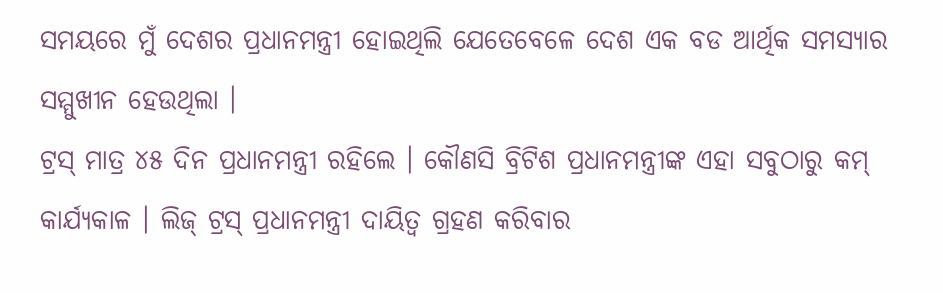ସମୟରେ ମୁଁ ଦେଶର ପ୍ରଧାନମନ୍ତ୍ରୀ ହୋଇଥିଲି ଯେତେବେଳେ ଦେଶ ଏକ ବଡ ଆର୍ଥିକ ସମସ୍ୟାର ସମ୍ମୁଖୀନ ହେଉଥିଲା ।
ଟ୍ରସ୍ ମାତ୍ର ୪୫ ଦିନ ପ୍ରଧାନମନ୍ତ୍ରୀ ରହିଲେ । କୌଣସି ବ୍ରିଟିଶ ପ୍ରଧାନମନ୍ତ୍ରୀଙ୍କ ଏହା ସବୁଠାରୁ କମ୍ କାର୍ଯ୍ୟକାଳ । ଲିଜ୍ ଟ୍ରସ୍ ପ୍ରଧାନମନ୍ତ୍ରୀ ଦାୟିତ୍ୱ ଗ୍ରହଣ କରିବାର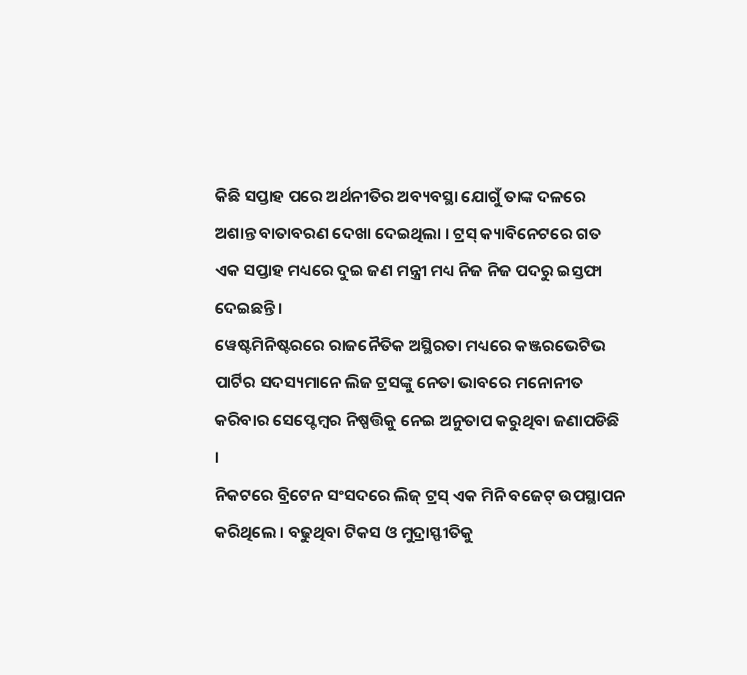କିଛି ସପ୍ତାହ ପରେ ଅର୍ଥନୀତିର ଅବ୍ୟବସ୍ଥା ଯୋଗୁଁ ତାଙ୍କ ଦଳରେ ଅଶାନ୍ତ ବାତାବରଣ ଦେଖା ଦେଇଥିଲା । ଟ୍ରସ୍ କ୍ୟାବିନେଟରେ ଗତ ଏକ ସପ୍ତାହ ମଧ୍ୟରେ ଦୁଇ ଜଣ ମନ୍ତ୍ରୀ ମଧ୍ୟ ନିଜ ନିଜ ପଦରୁ ଇସ୍ତଫା ଦେଇଛନ୍ତି ।
ୱେଷ୍ଟମିନିଷ୍ଟରରେ ରାଜନୈତିକ ଅସ୍ଥିରତା ମଧ୍ୟରେ କଞ୍ଜରଭେଟିଭ ପାର୍ଟିର ସଦସ୍ୟମାନେ ଲିଜ ଟ୍ରସଙ୍କୁ ନେତା ଭାବରେ ମନୋନୀତ କରିବାର ସେପ୍ଟେମ୍ବର ନିଷ୍ପତ୍ତିକୁ ନେଇ ଅନୁତାପ କରୁଥିବା ଜଣାପଡିଛି ।
ନିକଟରେ ବ୍ରିଟେନ ସଂସଦରେ ଲିଜ୍ ଟ୍ରସ୍ ଏକ ମିନି ବଜେଟ୍ ଉପସ୍ଥାପନ କରିଥିଲେ । ବଢୁଥିବା ଟିକସ ଓ ମୁଦ୍ରାସ୍ଫୀତିକୁ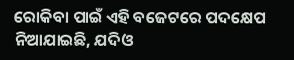ରୋକିବା ପାଇଁ ଏହି ବଜେଟରେ ପଦକ୍ଷେପ ନିଆଯାଇଛି, ଯଦିଓ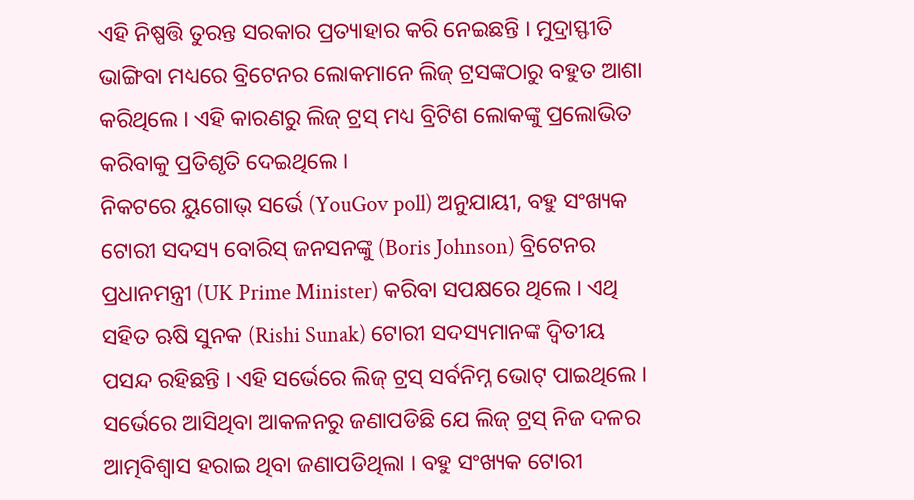ଏହି ନିଷ୍ପତ୍ତି ତୁରନ୍ତ ସରକାର ପ୍ରତ୍ୟାହାର କରି ନେଇଛନ୍ତି । ମୁଦ୍ରାସ୍ଫୀତି ଭାଙ୍ଗିବା ମଧ୍ୟରେ ବ୍ରିଟେନର ଲୋକମାନେ ଲିଜ୍ ଟ୍ରସଙ୍କଠାରୁ ବହୁତ ଆଶା କରିଥିଲେ । ଏହି କାରଣରୁ ଲିଜ୍ ଟ୍ରସ୍ ମଧ୍ୟ ବ୍ରିଟିଶ ଲୋକଙ୍କୁ ପ୍ରଲୋଭିତ କରିବାକୁ ପ୍ରତିଶୃତି ଦେଇଥିଲେ ।
ନିକଟରେ ୟୁଗୋଭ୍ ସର୍ଭେ (YouGov poll) ଅନୁଯାୟୀ, ବହୁ ସଂଖ୍ୟକ ଟୋରୀ ସଦସ୍ୟ ବୋରିସ୍ ଜନସନଙ୍କୁ (Boris Johnson) ବ୍ରିଟେନର ପ୍ରଧାନମନ୍ତ୍ରୀ (UK Prime Minister) କରିବା ସପକ୍ଷରେ ଥିଲେ । ଏଥି ସହିତ ଋଷି ସୁନକ (Rishi Sunak) ଟୋରୀ ସଦସ୍ୟମାନଙ୍କ ଦ୍ୱିତୀୟ ପସନ୍ଦ ରହିଛନ୍ତି । ଏହି ସର୍ଭେରେ ଲିଜ୍ ଟ୍ରସ୍ ସର୍ବନିମ୍ନ ଭୋଟ୍ ପାଇଥିଲେ ।
ସର୍ଭେରେ ଆସିଥିବା ଆକଳନରୁ ଜଣାପଡିଛି ଯେ ଲିଜ୍ ଟ୍ରସ୍ ନିଜ ଦଳର ଆତ୍ମବିଶ୍ୱାସ ହରାଇ ଥିବା ଜଣାପଡିଥିଲା । ବହୁ ସଂଖ୍ୟକ ଟୋରୀ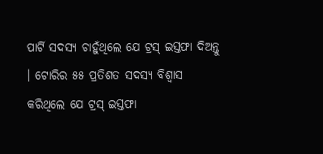ପାର୍ଟି ସଦସ୍ୟ ଚାହୁଁଥିଲେ ଯେ ଟ୍ରସ୍ ଇସ୍ତଫା ଦିଅନ୍ତୁ । ଟୋରିର ୫୫ ପ୍ରତିଶତ ସଦସ୍ୟ ବିଶ୍ୱାସ କରିଥିଲେ ଯେ ଟ୍ରସ୍ ଇସ୍ତଫା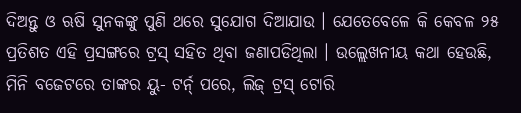ଦିଅନ୍ତୁ ଓ ଋଷି ସୁନକଙ୍କୁ ପୁଣି ଥରେ ସୁଯୋଗ ଦିଆଯାଉ । ଯେତେବେଳେ କି କେବଳ ୨୫ ପ୍ରତିଶତ ଏହି ପ୍ରସଙ୍ଗରେ ଟ୍ରସ୍ ସହିତ ଥିବା ଜଣାପଡିଥିଲା । ଉଲ୍ଲେଖନୀୟ କଥା ହେଉଛି, ମିନି ବଜେଟରେ ତାଙ୍କର ୟୁ- ଟର୍ନ୍ ପରେ, ଲିଜ୍ ଟ୍ରସ୍ ଟୋରି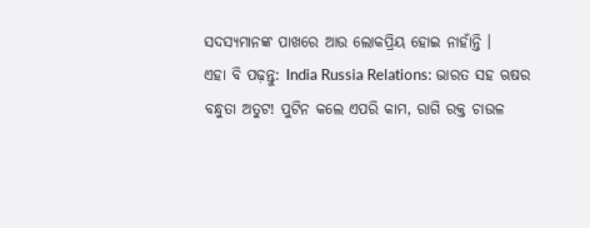ସଦସ୍ୟମାନଙ୍କ ପାଖରେ ଆଉ ଲୋକପ୍ରିୟ ହୋଇ ନାହାଁନ୍ତି ।
ଏହା ବି ପଢ଼ନ୍ତୁ: India Russia Relations: ଭାରତ ସହ ଋଷର ବନ୍ଧୁତା ଅତୁଟ! ପୁଟିନ କଲେ ଏପରି କାମ, ରାଗି ରକ୍ତ ଚାଉଳ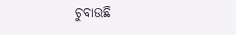ଚୁବାଉଛି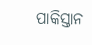ପାକିସ୍ତାନ